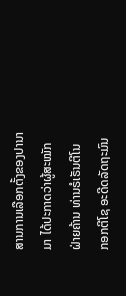ສານການເລືອກຕັ້ງຂອງປານາມາ ໄດ້ປະກາດວ່າຜູ້ສະໝັກຝ່າຍຄ້ານ ທ່ານຣໍເຣັນຕີໂນ
ກອກຕີໂຊ ອະດີດລັດຖະມົນ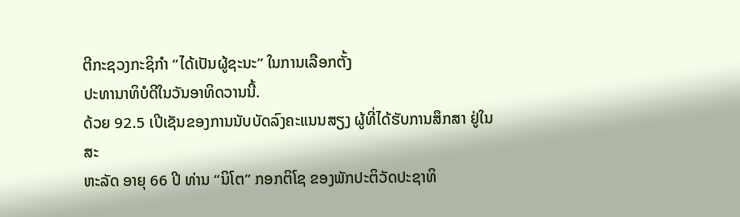ຕີກະຊວງກະຊິກຳ “ໄດ້ເປັນຜູ້ຊະນະ” ໃນການເລືອກຕັ້ງ
ປະທານາທິບໍດີໃນວັນອາທິດວານນີ້.
ດ້ວຍ 92.5 ເປີເຊັນຂອງການນັບບັດລົງຄະແນນສຽງ ຜູ້ທີ່ໄດ້ຮັບການສຶກສາ ຢູ່ໃນສະ
ຫະລັດ ອາຍຸ 66 ປີ ທ່ານ “ນິໂຕ” ກອກຕິໂຊ ຂອງພັກປະຕິວັດປະຊາທິ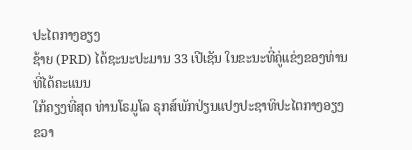ປະໄຕກາງອຽງ
ຊ້າຍ (PRD) ໄດ້ຊະນະປະມານ 33 ເປີເຊັນ ໃນຂະນະທີ່ຄູ່ແຂ່ງຂອງທ່ານທີ່ໄດ້ຄະແນນ
ໃກ້ຄຽງທີ່ສຸດ ທ່ານໂຣມູໂລ ຣຸກສ໌ພັກປ່ຽນແປງປະຊາທິປະໄຕກາງອຽງຂວາ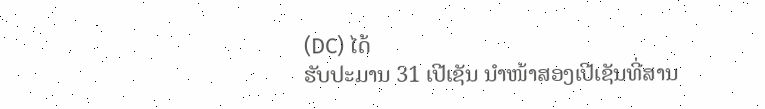(DC) ໄດ້
ຮັບປະມານ 31 ເປີເຊັນ ນຳໜ້າສອງເປີເຊັນທີ່ສານ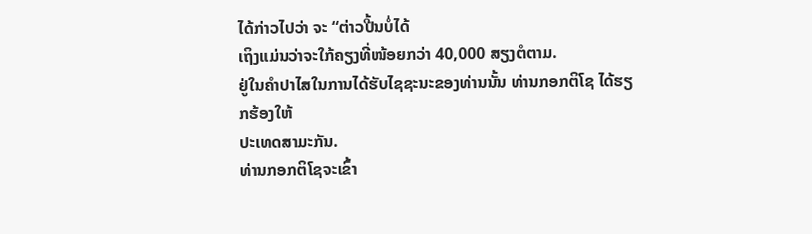ໄດ້ກ່າວໄປວ່າ ຈະ “ຕ່າວປີ້ນບໍ່ໄດ້
ເຖິງແມ່ນວ່າຈະໃກ້ຄຽງທີ່ໜ້ອຍກວ່າ 40,000 ສຽງຕໍຕາມ.
ຢູ່ໃນຄຳປາໄສໃນການໄດ້ຮັບໄຊຊະນະຂອງທ່ານນັ້ນ ທ່ານກອກຕິໂຊ ໄດ້ຮຽກຮ້ອງໃຫ້
ປະເທດສາມະກັນ.
ທ່ານກອກຕິໂຊຈະເຂົ້າ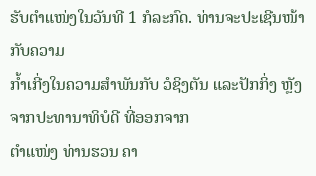ຮັບຕຳແໜ່ງໃນວັນທີ 1 ກໍລະກົດ. ທ່ານຈະປະເຊີນໜ້າກັບຄວາມ
ກ້ຳເກີ່ງໃນຄວາມສຳພັນກັບ ວໍຊິງຕັນ ແລະປັກກິ່ງ ຫຼັງຈາກປະທານາທິບໍດີ ທີ່ອອກຈາກ
ຕຳແໜ່ງ ທ່ານຮວນ ຄາ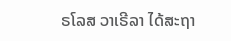ຣໂລສ ວາເຣີລາ ໄດ້ສະຖາ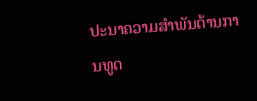ປະນາຄວາມສຳພັນດ້ານການທູດ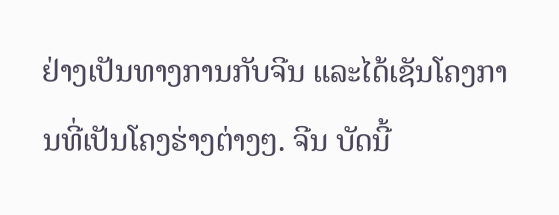ຢ່າງເປັນທາງການກັບຈີນ ແລະໄດ້ເຊັນໂຄງການທີ່ເປັນໂຄງຮ່າງຕ່າງໆ. ຈີນ ບັດນີ້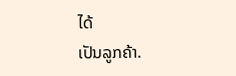ໄດ້
ເປັນລູກຄ້າ.